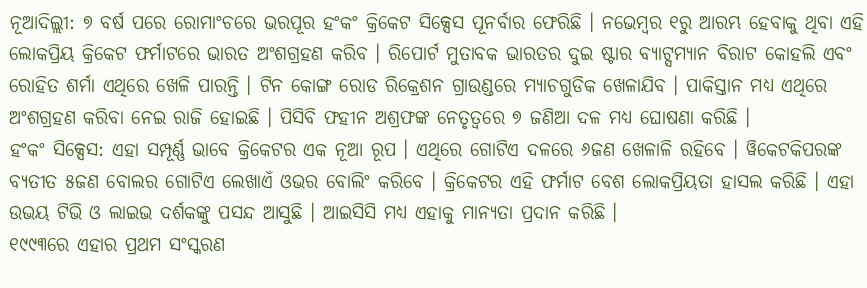ନୂଆଦିଲ୍ଲୀ: ୭ ବର୍ଷ ପରେ ରୋମାଂଚରେ ଭରପୂର ହଂକଂ କ୍ରିକେଟ ସିକ୍ସେସ ପୂନର୍ବାର ଫେରିଛି । ନଭେମ୍ବର ୧ରୁ ଆରମ୍ଭ ହେବାକୁ ଥିବା ଏହି ଲୋକପ୍ରିୟ କ୍ରିକେଟ ଫର୍ମାଟରେ ଭାରତ ଅଂଶଗ୍ରହଣ କରିବ । ରିପୋର୍ଟ ମୁତାବକ ଭାରତର ଦୁଇ ଷ୍ଟାର ବ୍ୟାଟ୍ସମ୍ୟାନ ବିରାଟ କୋହଲି ଏବଂ ରୋହିତ ଶର୍ମା ଏଥିରେ ଖେଳି ପାରନ୍ତି । ଟିନ କୋଙ୍ଗ ରୋଡ ରିକ୍ରେଶନ ଗ୍ରାଉଣ୍ଡରେ ମ୍ୟାଚଗୁଡିକ ଖେଳାଯିବ । ପାକିସ୍ତାନ ମଧ୍ୟ ଏଥିରେ ଅଂଶଗ୍ରହଣ କରିବା ନେଇ ରାଜି ହୋଇଛି । ପିସିବି ଫହୀନ ଅଶ୍ରଫଙ୍କ ନେତୃତ୍ୱରେ ୭ ଜଣିଆ ଦଳ ମଧ୍ୟ ଘୋଷଣା କରିଛି ।
ହଂକଂ ସିକ୍ସେସ: ଏହା ସମ୍ପୂର୍ଣ୍ଣ ଭାବେ କ୍ରିକେଟର ଏକ ନୂଆ ରୂପ । ଏଥିରେ ଗୋଟିଏ ଦଳରେ ୬ଜଣ ଖେଳାଳି ରହିବେ । ୱିକେଟକିପରଙ୍କ ବ୍ୟତୀତ ୫ଜଣ ବୋଲର ଗୋଟିଏ ଲେଖାଏଁ ଓଭର ବୋଲିଂ କରିବେ । କ୍ରିକେଟର ଏହି ଫର୍ମାଟ ବେଶ ଲୋକପ୍ରିୟତା ହାସଲ କରିଛି । ଏହା ଉଭୟ ଟିଭି ଓ ଲାଇଭ ଦର୍ଶକଙ୍କୁ ପସନ୍ଦ ଆସୁଛି । ଆଇସିସି ମଧ୍ୟ ଏହାକୁ ମାନ୍ୟତା ପ୍ରଦାନ କରିଛି ।
୧୯୯୩ରେ ଏହାର ପ୍ରଥମ ସଂସ୍କରଣ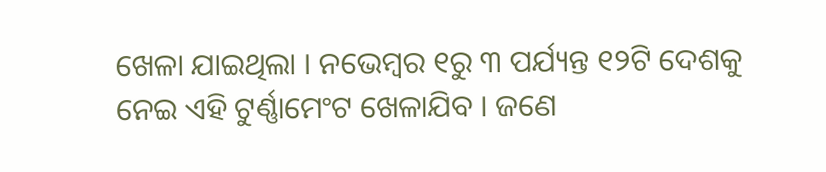ଖେଳା ଯାଇଥିଲା । ନଭେମ୍ବର ୧ରୁ ୩ ପର୍ଯ୍ୟନ୍ତ ୧୨ଟି ଦେଶକୁ ନେଇ ଏହି ଟୁର୍ଣ୍ଣାମେଂଟ ଖେଳାଯିବ । ଜଣେ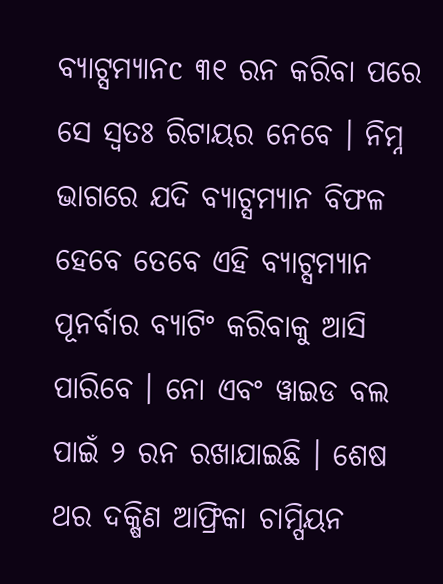ବ୍ୟାଟ୍ସମ୍ୟାନc ୩୧ ରନ କରିବା ପରେ ସେ ସ୍ୱତଃ ରିଟାୟର ନେବେ । ନିମ୍ନ ଭାଗରେ ଯଦି ବ୍ୟାଟ୍ସମ୍ୟାନ ବିଫଳ ହେବେ ତେବେ ଏହି ବ୍ୟାଟ୍ସମ୍ୟାନ ପୂନର୍ବାର ବ୍ୟାଟିଂ କରିବାକୁ ଆସି ପାରିବେ । ନୋ ଏବଂ ୱାଇଡ ବଲ ପାଇଁ ୨ ରନ ରଖାଯାଇଛି । ଶେଷ ଥର ଦକ୍ଷିଣ ଆଫ୍ରିକା ଚାମ୍ପିୟନ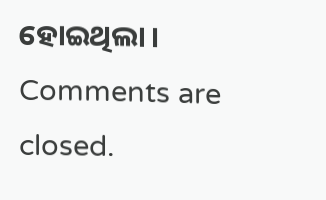ହୋଇଥିଲା ।
Comments are closed.